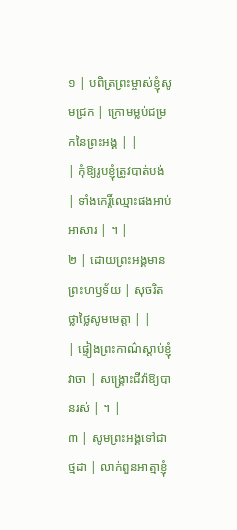១ | បពិត្រព្រះម្ចាស់ខ្ញុំសូមជ្រក | ក្រោមម្លប់ជម្រកនៃព្រះអង្គ | |
| កុំឱ្យរូបខ្ញុំត្រូវបាត់បង់ | ទាំងកេរ្តិ៍ឈ្មោះផងអាប់អាសារ | ។ |
២ | ដោយព្រះអង្គមានព្រះហឫទ័យ | សុចរិតថ្លាថ្លៃសូមមេត្តា | |
| ផ្ទៀងព្រះកាណ៌ស្តាប់ខ្ញុំវាចា | សង្គ្រោះជីវ៉ាឱ្យបានរស់ | ។ |
៣ | សូមព្រះអង្គទៅជាថ្មដា | លាក់ពួនអាត្មាខ្ញុំ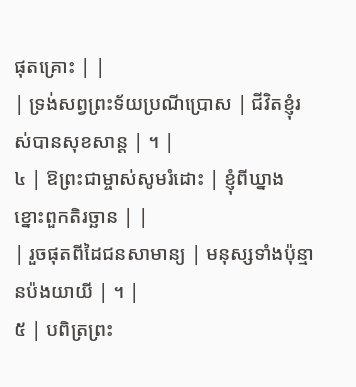ផុតគ្រោះ | |
| ទ្រង់សព្វព្រះទ័យប្រណីប្រោស | ជីវិតខ្ញុំរស់បានសុខសាន្ត | ។ |
៤ | ឱព្រះជាម្ចាស់សូមរំដោះ | ខ្ញុំពីឃ្នាងខ្នោះពួកតិរច្ឆាន | |
| រួចផុតពីដៃជនសាមាន្យ | មនុស្សទាំងប៉ុន្មានប៉ងយាយី | ។ |
៥ | បពិត្រព្រះ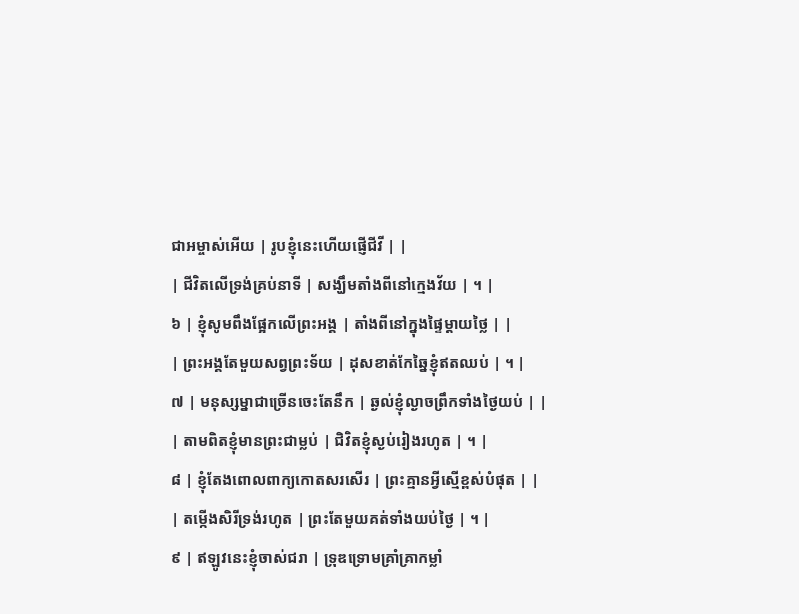ជាអម្ចាស់អើយ | រូបខ្ញុំនេះហើយផ្ញើជីវី | |
| ជីវិតលើទ្រង់គ្រប់នាទី | សង្ឃឹមតាំងពីនៅក្មេងវ័យ | ។ |
៦ | ខ្ញុំសូមពឹងផ្អែកលើព្រះអង្គ | តាំងពីនៅក្នុងផ្ទៃម្តាយថ្លៃ | |
| ព្រះអង្គតែមួយសព្វព្រះទ័យ | ដុសខាត់កែឆ្នៃខ្ញុំឥតឈប់ | ។ |
៧ | មនុស្សម្នាជាច្រើនចេះតែនឹក | ឆ្ងល់ខ្ញុំល្ងាចព្រឹកទាំងថ្ងៃយប់ | |
| តាមពិតខ្ញុំមានព្រះជាម្លប់ | ជិវិតខ្ញុំស្ងប់រៀងរហូត | ។ |
៨ | ខ្ញុំតែងពោលពាក្យកោតសរសើរ | ព្រះគ្មានអ្វីស្មើខ្ពស់បំផុត | |
| តម្កើងសិរីទ្រង់រហូត | ព្រះតែមួយគត់ទាំងយប់ថ្ងៃ | ។ |
៩ | ឥឡូវនេះខ្ញុំចាស់ជរា | ទ្រុឌទ្រោមគ្រាំគ្រាកម្លាំ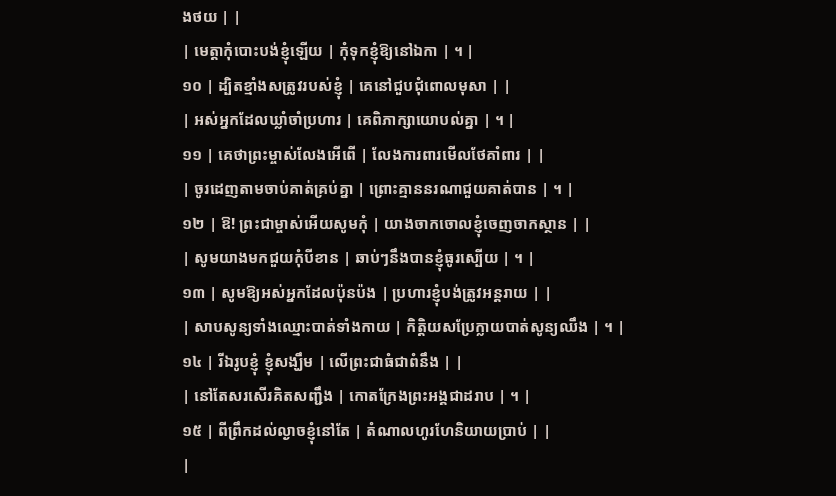ងថយ | |
| មេត្តាកុំបោះបង់ខ្ញុំឡើយ | កុំទុកខ្ញុំឱ្យនៅឯកា | ។ |
១០ | ដ្បិតខ្មាំងសត្រូវរបស់ខ្ញុំ | គេនៅជួបជុំពោលមុសា | |
| អស់អ្នកដែលឃ្លាំចាំប្រហារ | គេពិភាក្សាយោបល់គ្នា | ។ |
១១ | គេថាព្រះម្ចាស់លែងអើពើ | លែងការពារមើលថែគាំពារ | |
| ចូរដេញតាមចាប់គាត់គ្រប់គ្នា | ព្រោះគ្មាននរណាជួយគាត់បាន | ។ |
១២ | ឱ! ព្រះជាម្ចាស់អើយសូមកុំ | យាងចាកចោលខ្ញុំចេញចាកស្ថាន | |
| សូមយាងមកជួយកុំបីខាន | ឆាប់ៗនឹងបានខ្ញុំធូរស្បើយ | ។ |
១៣ | សូមឱ្យអស់អ្នកដែលប៉ុនប៉ង | ប្រហារខ្ញុំបង់ត្រូវអន្តរាយ | |
| សាបសូន្យទាំងឈ្មោះបាត់ទាំងកាយ | កិត្តិយសប្រែក្លាយបាត់សូន្យឈឹង | ។ |
១៤ | រីឯរូបខ្ញុំ ខ្ញុំសង្ឃឹម | លើព្រះជាធំជាពំនឹង | |
| នៅតែសរសើរគិតសញ្ជឹង | កោតក្រែងព្រះអង្គជាដរាប | ។ |
១៥ | ពីព្រឹកដល់ល្ងាចខ្ញុំនៅតែ | តំណាលហូរហែនិយាយប្រាប់ | |
|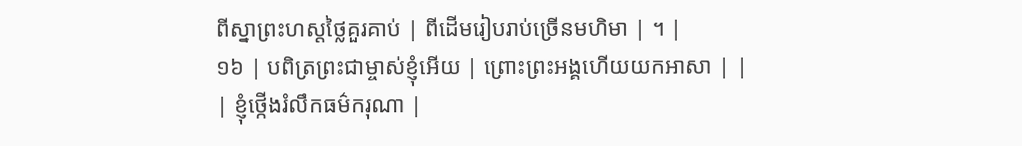ពីស្នាព្រះហស្តថ្លៃគួរគាប់ | ពីដើមរៀបរាប់ច្រើនមហិមា | ។ |
១៦ | បពិត្រព្រះជាម្ចាស់ខ្ញុំអើយ | ព្រោះព្រះអង្គហើយយកអាសា | |
| ខ្ញុំថ្កើងរំលឹកធម៌ករុណា |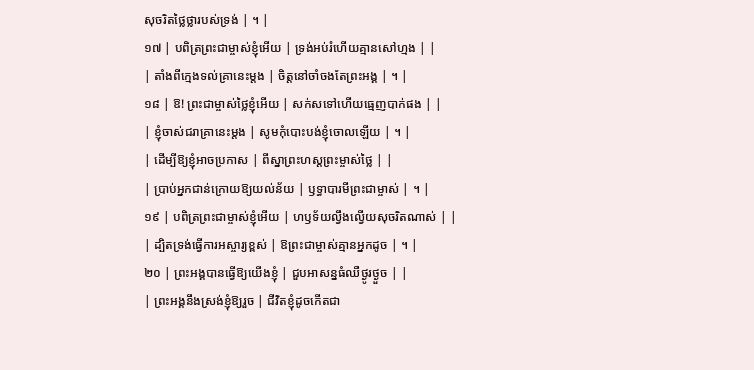សុចរិតថ្លៃថ្លារបស់ទ្រង់ | ។ |
១៧ | បពិត្រព្រះជាម្ចាស់ខ្ញុំអើយ | ទ្រង់អប់រំហើយគ្មានសៅហ្មង | |
| តាំងពីក្មេងទល់គ្រានេះម្តង | ចិត្តនៅចាំចងតែព្រះអង្គ | ។ |
១៨ | ឱ! ព្រះជាម្ចាស់ថ្លៃខ្ញុំអើយ | សក់សទៅហើយធ្មេញបាក់ផង | |
| ខ្ញុំចាស់ជរាគ្រានេះម្តង | សូមកុំបោះបង់ខ្ញុំចោលឡើយ | ។ |
| ដើម្បីឱ្យខ្ញុំអាចប្រកាស | ពីស្នាព្រះហស្តព្រះម្ចាស់ថ្លៃ | |
| ប្រាប់អ្នកជាន់ក្រោយឱ្យយល់ន័យ | ឫទ្ធាបារមីព្រះជាម្ចាស់ | ។ |
១៩ | បពិត្រព្រះជាម្ចាស់ខ្ញុំអើយ | ហឫទ័យល្វឹងល្វើយសុចរិតណាស់ | |
| ដ្បិតទ្រង់ធ្វើការអស្ចារ្យខ្ពស់ | ឱព្រះជាម្ចាស់គ្មានអ្នកដូច | ។ |
២០ | ព្រះអង្គបានធ្វើឱ្យយើងខ្ញុំ | ជួបអាសន្នធំឈឺថ្ងូរថ្ងួច | |
| ព្រះអង្គនឹងស្រង់ខ្ញុំឱ្យរួច | ជីវិតខ្ញុំដូចកើតជា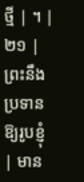ថ្មី | ។ |
២១ | ព្រះនឹងប្រទានឱ្យរូបខ្ញុំ | មាន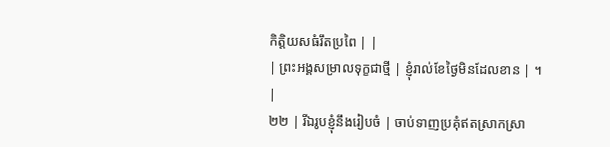កិត្តិយសធំរឹតប្រពៃ | |
| ព្រះអង្គសម្រាលទុក្ខជាថ្មី | ខ្ញុំរាល់ខែថ្ងៃមិនដែលខាន | ។ |
២២ | រីឯរូបខ្ញុំនឹងរៀបចំ | ចាប់ទាញប្រគុំឥតស្រាកស្រា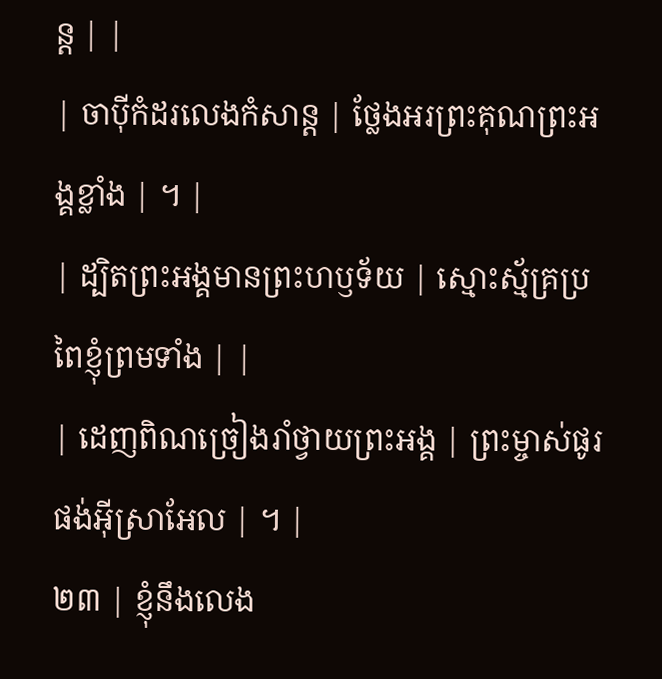ន្ត | |
| ចាប៉ីកំដរលេងកំសាន្ត | ថ្លែងអរព្រះគុណព្រះអង្គខ្លាំង | ។ |
| ដ្បិតព្រះអង្គមានព្រះហឫទ័យ | ស្មោះស្ម័គ្រប្រពៃខ្ញុំព្រមទាំង | |
| ដេញពិណច្រៀងរាំថ្វាយព្រះអង្គ | ព្រះម្ចាស់ផូរផង់អ៊ីស្រាអែល | ។ |
២៣ | ខ្ញុំនឹងលេង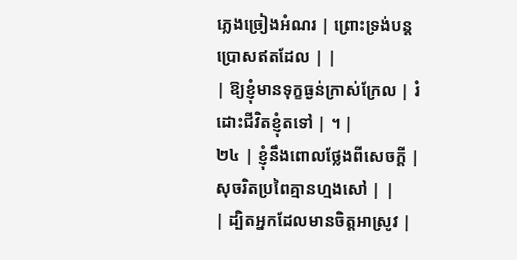ភ្លេងច្រៀងអំណរ | ព្រោះទ្រង់បន្តប្រោសឥតដែល | |
| ឱ្យខ្ញុំមានទុក្ខធ្ងន់ក្រាស់ក្រែល | រំដោះជីវិតខ្ញុំតទៅ | ។ |
២៤ | ខ្ញុំនឹងពោលថ្លែងពីសេចក្តី | សុចរិតប្រពៃគ្មានហ្មងសៅ | |
| ដ្បិតអ្នកដែលមានចិត្តអាស្រូវ |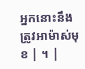អ្នកនោះនឹងត្រូវអាម៉ាស់មុខ | ។ |